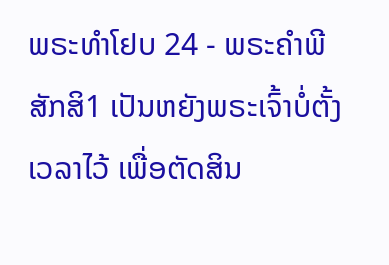ພຣະທຳໂຢບ 24 - ພຣະຄຳພີສັກສິ1 ເປັນຫຍັງພຣະເຈົ້າບໍ່ຕັ້ງເວລາໄວ້ ເພື່ອຕັດສິນ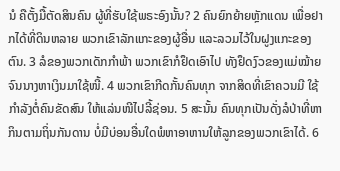ນໍ ຄືຕັ້ງມື້ຕັດສິນຄົນ ຜູ້ທີ່ຮັບໃຊ້ພຣະອົງນັ້ນ? 2 ຄົນຍົກຍ້າຍຫຼັກແດນ ເພື່ອຢາກໄດ້ທີ່ດິນຫລາຍ ພວກເຂົາລັກແກະຂອງຜູ້ອື່ນ ແລະລວມໄວ້ໃນຝູງແກະຂອງຕົນ. 3 ລໍຂອງພວກເດັກກຳພ້າ ພວກເຂົາກໍຢຶດເອົາໄປ ທັງຢຶດງົວຂອງແມ່ໝ້າຍ ຈົນນາງຫາເງິນມາໃຊ້ໜີ້. 4 ພວກເຂົາກີດກັ້ນຄົນທຸກ ຈາກສິດທີ່ເຂົາຄວນມີ ໃຊ້ກຳລັງຕໍ່ຄົນຂັດສົນ ໃຫ້ແລ່ນໜີໄປລີ້ຊ່ອນ. 5 ສະນັ້ນ ຄົນທຸກເປັນດັ່ງລໍປ່າທີ່ຫາກິນຕາມຖິ່ນກັນດານ ບໍ່ມີບ່ອນອື່ນໃດພໍຫາອາຫານໃຫ້ລູກຂອງພວກເຂົາໄດ້. 6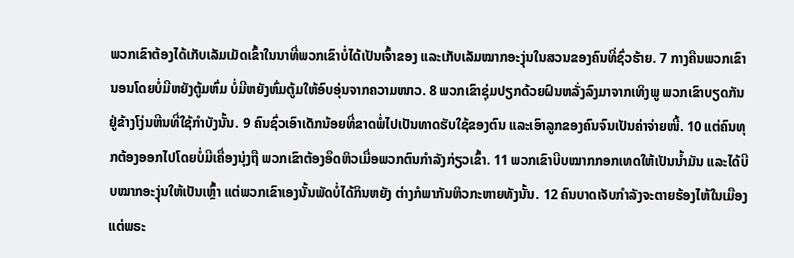ພວກເຂົາຕ້ອງໄດ້ເກັບເລັມເມັດເຂົ້າໃນນາທີ່ພວກເຂົາບໍ່ໄດ້ເປັນເຈົ້າຂອງ ແລະເກັບເລັມໝາກອະງຸ່ນໃນສວນຂອງຄົນທີ່ຊົ່ວຮ້າຍ. 7 ກາງຄືນພວກເຂົານອນໂດຍບໍ່ມີຫຍັງຕູ້ມຫົ່ມ ບໍ່ມີຫຍັງຫົ່ມຕູ້ມໃຫ້ອົບອຸ່ນຈາກຄວາມໜາວ. 8 ພວກເຂົາຊຸ່ມປຽກດ້ວຍຝົນຫລັ່ງລົງມາຈາກເທິງພູ ພວກເຂົາບຽດກັນຢູ່ຂ້າງໂງ່ນຫີນທີ່ໃຊ້ກຳບັງນັ້ນ. 9 ຄົນຊົ່ວເອົາເດັກນ້ອຍທີ່ຂາດພໍ່ໄປເປັນທາດຮັບໃຊ້ຂອງຕົນ ແລະເອົາລູກຂອງຄົນຈົນເປັນຄ່າຈ່າຍໜີ້. 10 ແຕ່ຄົນທຸກຕ້ອງອອກໄປໂດຍບໍ່ມີເຄື່ອງນຸ່ງຖື ພວກເຂົາຕ້ອງອຶດຫິວເມື່ອພວກຕົນກຳລັງກ່ຽວເຂົ້າ. 11 ພວກເຂົາບີບໝາກກອກເທດໃຫ້ເປັນນໍ້າມັນ ແລະໄດ້ບີບໝາກອະງຸ່ນໃຫ້ເປັນເຫຼົ້າ ແຕ່ພວກເຂົາເອງນັ້ນພັດບໍ່ໄດ້ກິນຫຍັງ ຕ່າງກໍພາກັນຫິວກະຫາຍທັງນັ້ນ. 12 ຄົນບາດເຈັບກຳລັງຈະຕາຍຮ້ອງໄຫ້ໃນເມືອງ ແຕ່ພຣະ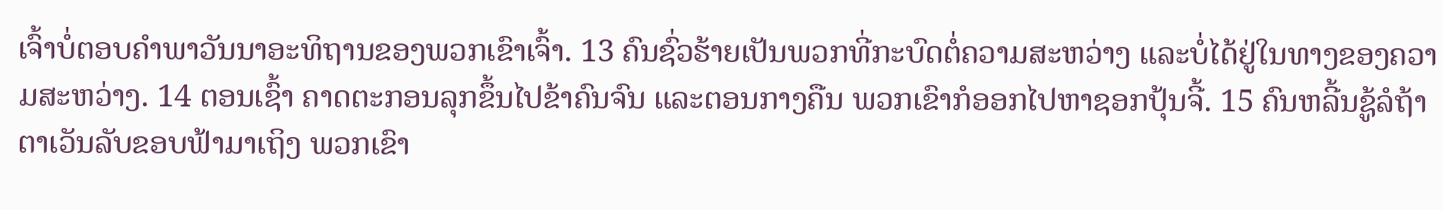ເຈົ້າບໍ່ຕອບຄຳພາວັນນາອະທິຖານຂອງພວກເຂົາເຈົ້າ. 13 ຄົນຊົ່ວຮ້າຍເປັນພວກທີ່ກະບົດຕໍ່ຄວາມສະຫວ່າງ ແລະບໍ່ໄດ້ຢູ່ໃນທາງຂອງຄວາມສະຫວ່າງ. 14 ຕອນເຊົ້າ ຄາດຕະກອນລຸກຂຶ້ນໄປຂ້າຄົນຈົນ ແລະຕອນກາງຄືນ ພວກເຂົາກໍອອກໄປຫາຊອກປຸ້ນຈີ້. 15 ຄົນຫລີ້ນຊູ້ລໍຖ້າຕາເວັນລັບຂອບຟ້າມາເຖິງ ພວກເຂົາ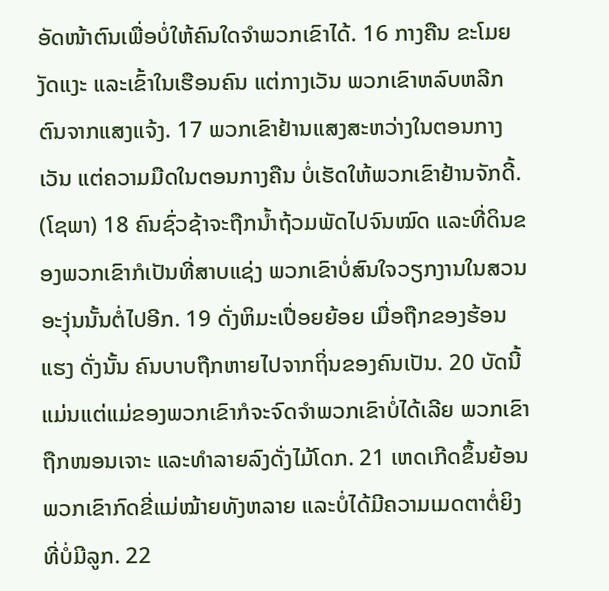ອັດໜ້າຕົນເພື່ອບໍ່ໃຫ້ຄົນໃດຈຳພວກເຂົາໄດ້. 16 ກາງຄືນ ຂະໂມຍງັດແງະ ແລະເຂົ້າໃນເຮືອນຄົນ ແຕ່ກາງເວັນ ພວກເຂົາຫລົບຫລີກຕົນຈາກແສງແຈ້ງ. 17 ພວກເຂົາຢ້ານແສງສະຫວ່າງໃນຕອນກາງເວັນ ແຕ່ຄວາມມືດໃນຕອນກາງຄືນ ບໍ່ເຮັດໃຫ້ພວກເຂົາຢ້ານຈັກດີ້. (ໂຊພາ) 18 ຄົນຊົ່ວຊ້າຈະຖືກນໍ້າຖ້ວມພັດໄປຈົນໝົດ ແລະທີ່ດິນຂອງພວກເຂົາກໍເປັນທີ່ສາບແຊ່ງ ພວກເຂົາບໍ່ສົນໃຈວຽກງານໃນສວນອະງຸ່ນນັ້ນຕໍ່ໄປອີກ. 19 ດັ່ງຫິມະເປື່ອຍຍ້ອຍ ເມື່ອຖືກຂອງຮ້ອນແຮງ ດັ່ງນັ້ນ ຄົນບາບຖືກຫາຍໄປຈາກຖິ່ນຂອງຄົນເປັນ. 20 ບັດນີ້ ແມ່ນແຕ່ແມ່ຂອງພວກເຂົາກໍຈະຈົດຈຳພວກເຂົາບໍ່ໄດ້ເລີຍ ພວກເຂົາຖືກໜອນເຈາະ ແລະທຳລາຍລົງດັ່ງໄມ້ໂດກ. 21 ເຫດເກີດຂຶ້ນຍ້ອນພວກເຂົາກົດຂີ່ແມ່ໝ້າຍທັງຫລາຍ ແລະບໍ່ໄດ້ມີຄວາມເມດຕາຕໍ່ຍິງທີ່ບໍ່ມີລູກ. 22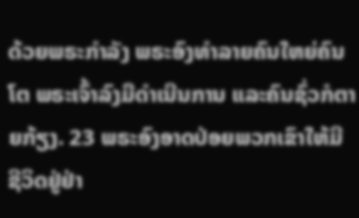ດ້ວຍພຣະກຳລັງ ພຣະອົງທຳລາຍຄົນໃຫຍ່ຄົນໂຕ ພຣະເຈົ້າລົງມືດຳເນີນການ ແລະຄົນຊົ່ວກໍຕາຍກ້ຽງ. 23 ພຣະອົງອາດປ່ອຍພວກເຂົາໃຫ້ມີຊີວິດຢູ່ຢ່າ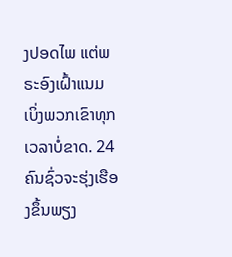ງປອດໄພ ແຕ່ພຣະອົງເຝົ້າແນມເບິ່ງພວກເຂົາທຸກເວລາບໍ່ຂາດ. 24 ຄົນຊົ່ວຈະຮຸ່ງເຮືອງຂຶ້ນພຽງ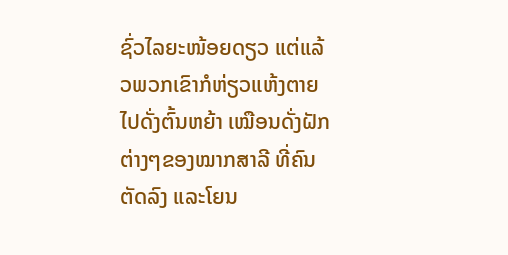ຊົ່ວໄລຍະໜ້ອຍດຽວ ແຕ່ແລ້ວພວກເຂົາກໍຫ່ຽວແຫ້ງຕາຍໄປດັ່ງຕົ້ນຫຍ້າ ເໝືອນດັ່ງຝັກຕ່າງໆຂອງໝາກສາລີ ທີ່ຄົນຕັດລົງ ແລະໂຍນ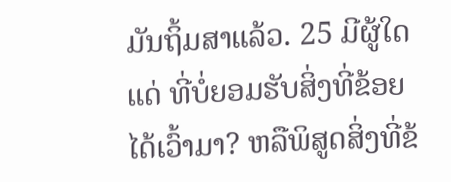ມັນຖິ້ມສາແລ້ວ. 25 ມີຜູ້ໃດແດ່ ທີ່ບໍ່ຍອມຮັບສິ່ງທີ່ຂ້ອຍໄດ້ເວົ້າມາ? ຫລືພິສູດສິ່ງທີ່ຂ້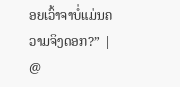ອຍເວົ້າຈາບໍ່ແມ່ນຄວາມຈິງດອກ?” |
@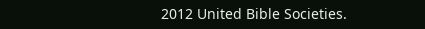2012 United Bible Societies.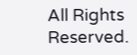All Rights Reserved.